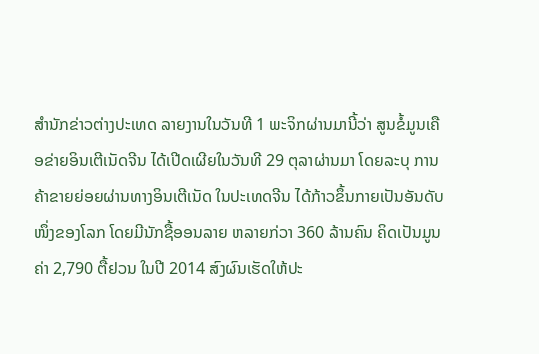ສຳນັກຂ່າວຕ່າງປະເທດ ລາຍງານໃນວັນທີ 1 ພະຈິກຜ່ານມານີ້ວ່າ ສູນຂໍ້ມູນເຄືອຂ່າຍອິນເຕີເນັດຈີນ ໄດ້ເປີດເຜີຍໃນວັນທີ 29 ຕຸລາຜ່ານມາ ໂດຍລະບຸ ການຄ້າຂາຍຍ່ອຍຜ່ານທາງອິນເຕີເນັດ ໃນປະເທດຈີນ ໄດ້ກ້າວຂຶ້ນກາຍເປັນອັນດັບໜຶ່ງຂອງໂລກ ໂດຍມີນັກຊື້ອອນລາຍ ຫລາຍກ່ວາ 360 ລ້ານຄົນ ຄິດເປັນມູນຄ່າ 2,790 ຕື້ຢວນ ໃນປີ 2014 ສົງຜົນເຮັດໃຫ້ປະ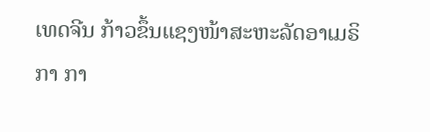ເທດຈີນ ກ້າວຂຶ້ນແຊງໜ້າສະຫະລັດອາເມຣິກາ ກາ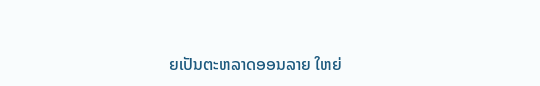ຍເປັນຕະຫລາດອອນລາຍ ໃຫຍ່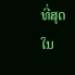ທີ່ສຸດໃນ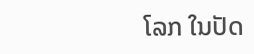ໂລກ ໃນປັດ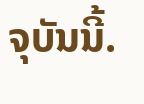ຈຸບັນນີ້.